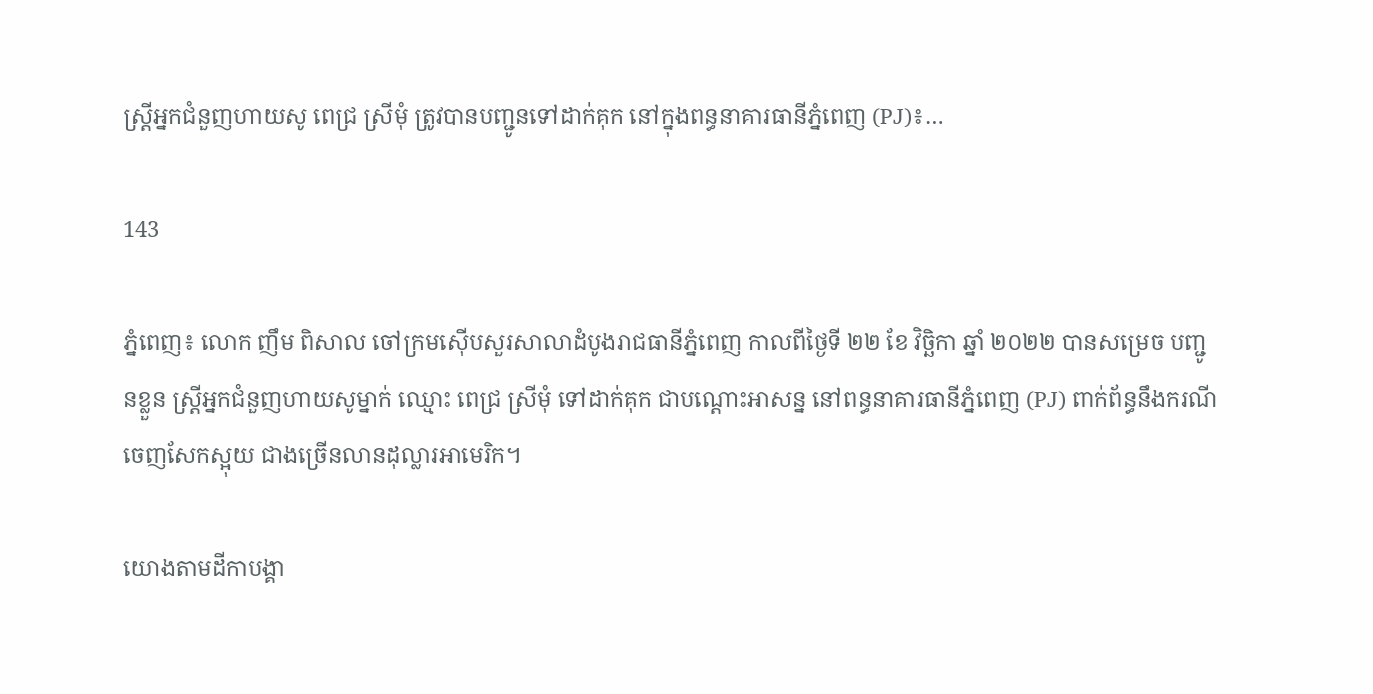ស្ត្រីអ្នកជំនួញហាយសូ ពេជ្រ ស្រីមុំ ត្រូវបានបញ្ជូនទៅដាក់គុក នៅក្នុងពន្ធនាគារធានីភ្នំពេញ (PJ)៖…

143

ភ្នំពេញ៖ លោក ញឹម ពិសាល ចៅក្រមស៊ើបសួរសាលាដំបូងរាជធានីភ្នំពេញ កាលពីថ្ងៃទី ២២ ខែ វិច្ឆិកា ឆ្នាំ ២០២២ បានសម្រេច បញ្ជូនខ្លួន ស្ត្រីអ្នកជំនួញហាយសូម្នាក់ ឈ្មោះ ពេជ្រ ស្រីមុំ ទៅដាក់គុក ជាបណ្តោះអាសន្ន នៅពន្ធនាគារធានីភ្នំពេញ (PJ) ពាក់ព័ន្ធនឹងករណីចេញសែកស្អុយ ជាងច្រើនលានដុល្លារអាមេរិក។

យោងតាមដីកាបង្គា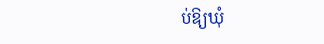ប់ឱ្យឃុំ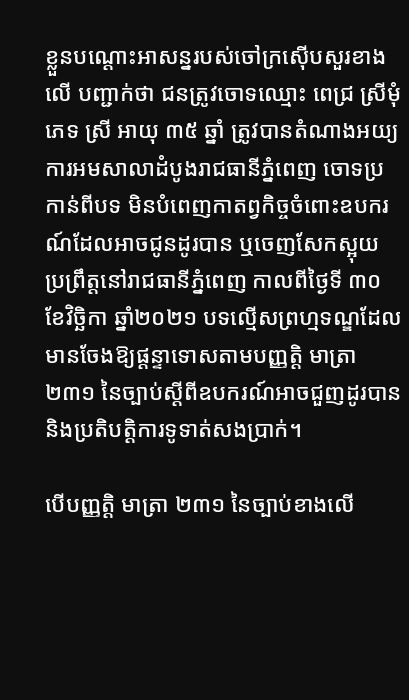ខ្លួនបណ្ដោះអាសន្នរបស់ចៅក្រស៊ើបសួរខាងលើ បញ្ជាក់ថា ជនត្រូវចោទឈ្មោះ ពេជ្រ ស្រីមុំ ភេទ ស្រី អាយុ ៣៥ ឆ្នាំ ត្រូវបានតំណាងអយ្យការអមសាលាដំបូងរាជធានីភ្នំពេញ ចោទប្រកាន់ពីបទ មិនបំពេញកាតព្វកិច្ចចំពោះឧបករណ៍ដែលអាចជូនដូរបាន ឬចេញសែកស្អុយ ប្រព្រឹត្តនៅរាជធានីភ្នំពេញ កាលពីថ្ងៃទី ៣០ ខែវិច្ឆិកា ឆ្នាំ២០២១ បទល្មើសព្រហ្មទណ្ឌដែលមានចែងឱ្យផ្ដន្ទាទោសតាមបញ្ញត្តិ មាត្រា ២៣១ នៃច្បាប់ស្តីពីឧបករណ៍អាចជួញដូរបាន និងប្រតិបត្តិការទូទាត់សងប្រាក់។

បើបញ្ញត្តិ មាត្រា ២៣១ នៃច្បាប់ខាងលើ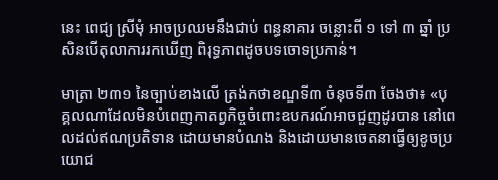នេះ ពេជ្យ ស្រីមុំ អាចប្រឈមនឹងជាប់ ពន្ធនាគារ ចន្លោះពី ១ ទៅ ៣ ឆ្នាំ ប្រសិនបើតុលាការរកឃើញ ពិរុទ្ធភាពដូចបទចោទប្រកាន់។

មាត្រា ២៣១ នៃច្បាប់ខាងលើ ត្រង់កថាខណ្ឌទី៣ ចំនុចទី៣ ចែងថា៖ «បុគ្គលណាដែលមិនបំពេញកាតព្វកិច្ចចំពោះឧបករណ៍អាចជួញដូរបាន នៅពេលដល់ឥណប្រតិទាន ដោយមានបំណង និងដោយមានចេតនាធ្វើឲ្យខូចប្រយោជ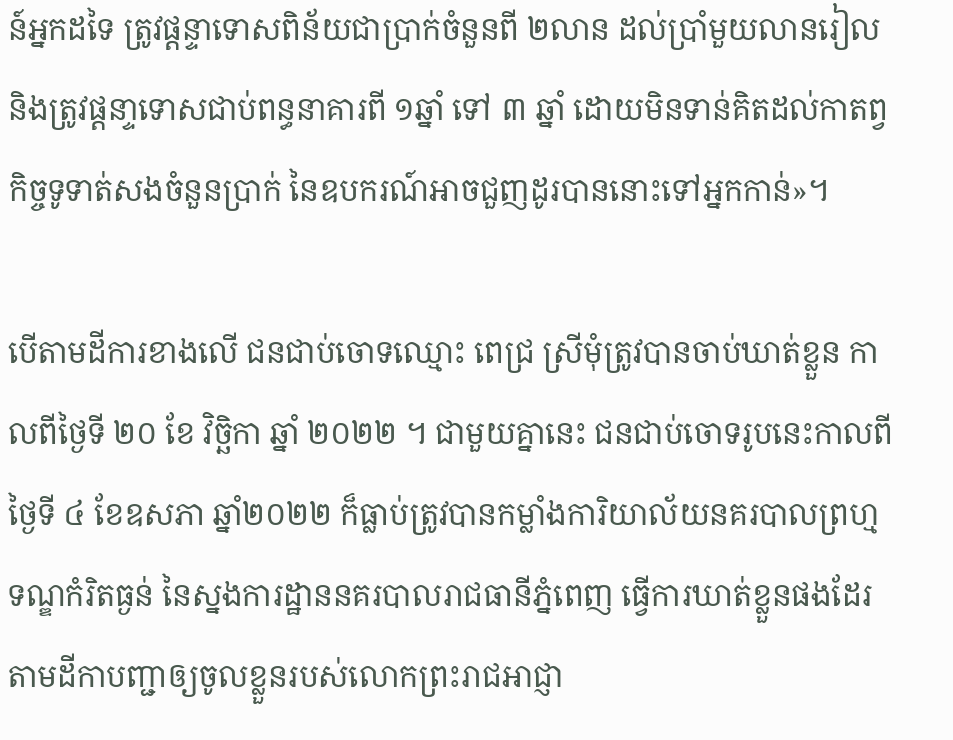ន៍អ្នកដទៃ ត្រូវផ្តន្ទាទោសពិន័យជាប្រាក់ចំនួនពី ២លាន ដល់ប្រាំមួយលានរៀល និងត្រូវផ្តនា្ទទោសជាប់ពន្ធនាគារពី ១ឆ្នាំ ទៅ ៣ ឆ្នាំ ដោយមិនទាន់គិតដល់កាតព្វកិច្ចទូទាត់សងចំនួនប្រាក់ នៃឧបករណ៍អាចជួញដូរបាននោះទៅអ្នកកាន់»។

បើតាមដីការខាងលើ ជនជាប់ចោទឈ្មោះ ពេជ្រ ស្រីមុំត្រូវបានចាប់ឃាត់ខ្លួន កាលពីថ្ងៃទី ២០ ខែ វិច្ឆិកា ឆ្នាំ ២០២២ ។ ជាមួយគ្នានេះ ជនជាប់ចោទរូបនេះកាលពីថ្ងៃទី ៤ ខែឧសភា ឆ្នាំ២០២២ ក៏ធ្លាប់ត្រូវបានកម្លាំងការិយាល័យនគរបាលព្រហ្មទណ្ឌកំរិតធ្ងន់ នៃស្នងការដ្ឋាននគរបាលរាជធានីភ្នំពេញ ធ្វើការឃាត់ខ្លួនផងដែរ តាមដីកាបញ្ជាឲ្យចូលខ្លួនរបស់លោកព្រះរាជអាជ្ញា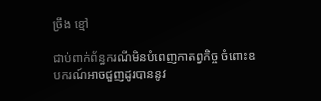ច្រឹង ខ្មៅ

ជាប់ពាក់ព័ន្ធករណីមិនបំពេញកាតព្វកិច្ច ចំពោះឧបករណ៍អាចជួញដូរបាននូវ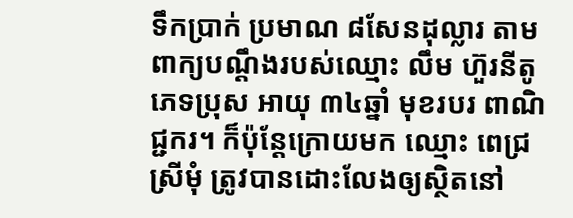ទឹកប្រាក់ ប្រមាណ ៨សែនដុល្លារ តាមពាក្យបណ្តឹងរបស់ឈ្មោះ លឹម ហ៊ួរនីតូ ភេទប្រុស អាយុ ៣៤ឆ្នាំ មុខរបរ ពាណិជ្ជករ។ ក៏ប៉ុន្តែក្រោយមក ឈ្មោះ ពេជ្រ ស្រីមុំ ត្រូវបានដោះលែងឲ្យស្ថិតនៅ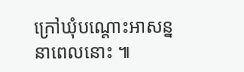ក្រៅឃុំបណ្តោះអាសន្ន នាពេលនោះ ៕